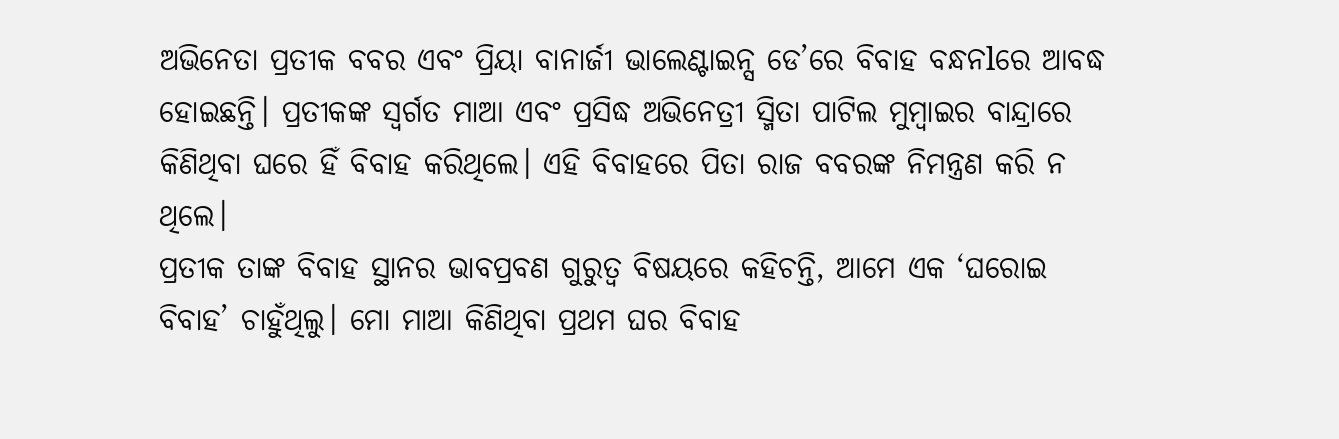ଅଭିନେତା ପ୍ରତୀକ ବବର ଏବଂ ପ୍ରିୟା ବାନାର୍ଜୀ ଭାଲେଣ୍ଟାଇନ୍ସ ଡେ’ରେ ବିବାହ ବନ୍ଧନlରେ ଆବଦ୍ଧ ହୋଇଛନ୍ତି। ପ୍ରତୀକଙ୍କ ସ୍ବର୍ଗତ ମାଆ ଏବଂ ପ୍ରସିଦ୍ଧ ଅଭିନେତ୍ରୀ ସ୍ମିତା ପାଟିଲ ମୁମ୍ବାଇର ବାନ୍ଦ୍ରାରେ କିଣିଥିବା ଘରେ ହିଁ ବିବାହ କରିଥିଲେ। ଏହି ବିବାହରେ ପିତା ରାଜ ବବରଙ୍କ ନିମନ୍ତ୍ରଣ କରି ନ ଥିଲେ।
ପ୍ରତୀକ ତାଙ୍କ ବିବାହ ସ୍ଥାନର ଭାବପ୍ରବଣ ଗୁରୁତ୍ୱ ବିଷୟରେ କହିଚନ୍ତି, ଆମେ ଏକ ‘ଘରୋଇ ବିବାହ’ ଚାହୁଁଥିଲୁ। ମୋ ମାଆ କିଣିଥିବା ପ୍ରଥମ ଘର ବିବାହ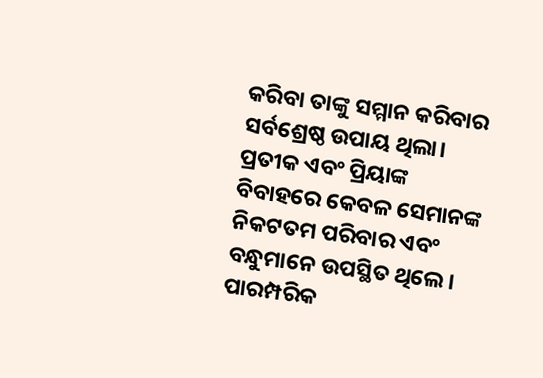କରିବା ତାଙ୍କୁ ସମ୍ମାନ କରିବାର ସର୍ବଶ୍ରେଷ୍ଠ ଉପାୟ ଥିଲା।
ପ୍ରତୀକ ଏବଂ ପ୍ରିୟାଙ୍କ ବିବାହରେ କେବଳ ସେମାନଙ୍କ ନିକଟତମ ପରିବାର ଏବଂ ବନ୍ଧୁମାନେ ଉପସ୍ଥିତ ଥିଲେ। ପାରମ୍ପରିକ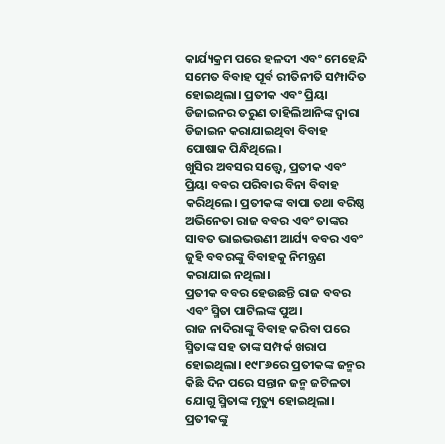କାର୍ଯ୍ୟକ୍ରମ ପରେ ହଳଦୀ ଏବଂ ମେହେନ୍ଦି ସମେତ ବିବାହ ପୂର୍ବ ରୀତିନୀତି ସମ୍ପାଦିତ ହୋଇଥିଲା। ପ୍ରତୀକ ଏବଂ ପ୍ରିୟା ଡିଜାଇନର ତରୁଣ ତାହିଲିଆନିଙ୍କ ଦ୍ୱାରା ଡିଜାଇନ କରାଯାଇଥିବା ବିବାହ ପୋଷାକ ପିନ୍ଧିଥିଲେ।
ଖୁସିର ଅବସର ସତ୍ତ୍ୱେ, ପ୍ରତୀକ ଏବଂ ପ୍ରିୟା ବବର ପରିବାର ବିନା ବିବାହ କରିଥିଲେ। ପ୍ରତୀକଙ୍କ ବାପା ତଥା ବରିଷ୍ଠ ଅଭିନେତା ରାଜ ବବର ଏବଂ ତାଙ୍କର ସାବତ ଭାଇଭଉଣୀ ଆର୍ଯ୍ୟ ବବର ଏବଂ ଜୁହି ବବରଙ୍କୁ ବିବାହକୁ ନିମନ୍ତ୍ରଣ କରାଯାଇ ନଥିଲା।
ପ୍ରତୀକ ବବର ହେଉଛନ୍ତି ରାଜ ବବର ଏବଂ ସ୍ମିତା ପାଟିଲଙ୍କ ପୁଅ।
ରାଜ ନାଦିରାଙ୍କୁ ବିବାହ କରିବା ପରେ ସ୍ମିତାଙ୍କ ସହ ତାଙ୍କ ସମ୍ପର୍କ ଖରାପ ହୋଇଥିଲା। ୧୯୮୬ରେ ପ୍ରତୀକଙ୍କ ଜନ୍ମର କିଛି ଦିନ ପରେ ସନ୍ତାନ ଜନ୍ମ ଜଟିଳତା ଯୋଗୁ ସ୍ମିତାଙ୍କ ମୃତ୍ୟୁ ହୋଇଥିଲା। ପ୍ରତୀକଙ୍କୁ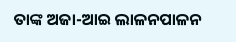ତାଙ୍କ ଅଜା-ଆଇ ଲାଳନପାଳନ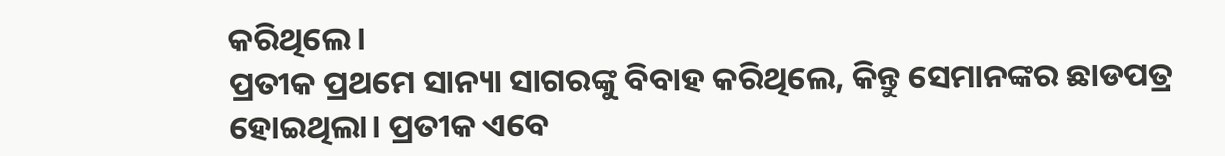କରିଥିଲେ।
ପ୍ରତୀକ ପ୍ରଥମେ ସାନ୍ୟା ସାଗରଙ୍କୁ ବିବାହ କରିଥିଲେ, କିନ୍ତୁ ସେମାନଙ୍କର ଛାଡପତ୍ର ହୋଇଥିଲା। ପ୍ରତୀକ ଏବେ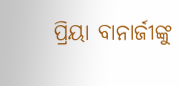ପ୍ରିୟା ବାନାର୍ଜୀଙ୍କୁ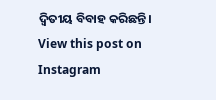ଦ୍ୱିତୀୟ ବିବାହ କରିଛନ୍ତି।
View this post on Instagram